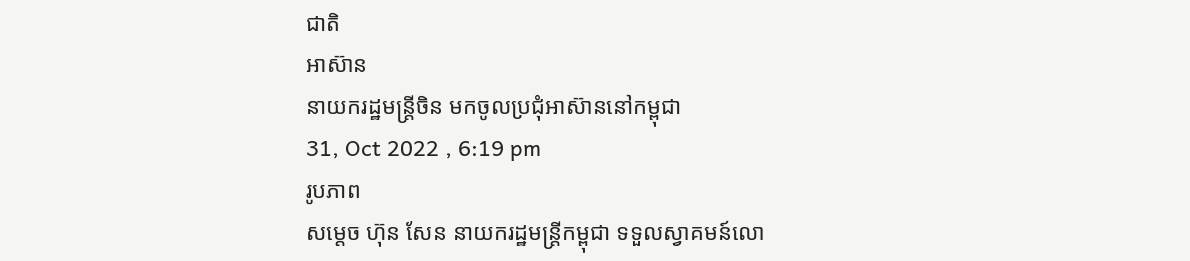ជាតិ
អាស៊ាន
នាយករដ្ឋមន្រ្តីចិន មកចូលប្រជុំអាស៊ាននៅកម្ពុជា
31, Oct 2022 , 6:19 pm
រូបភាព
សម្តេច ហ៊ុន សែន នាយករដ្ឋមន្រ្តីកម្ពុជា ទទួលស្វាគមន៍លោ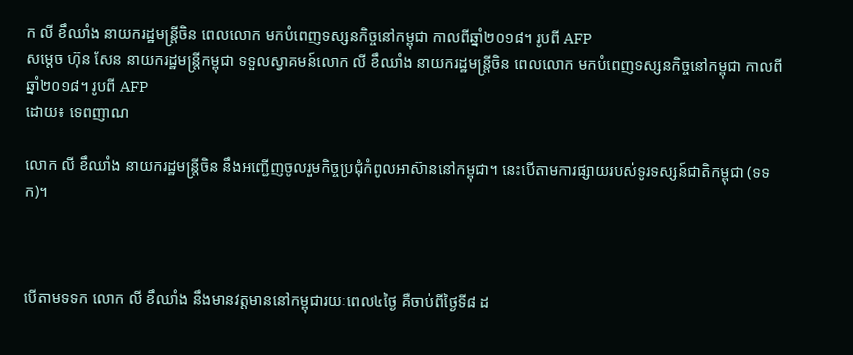ក លី ខឹឈាំង នាយករដ្ឋមន្រ្តីចិន ពេលលោក មកបំពេញទស្សនកិច្ចនៅកម្ពុជា កាលពីឆ្នាំ២០១៨។ រូបពី AFP
សម្តេច ហ៊ុន សែន នាយករដ្ឋមន្រ្តីកម្ពុជា ទទួលស្វាគមន៍លោក លី ខឹឈាំង នាយករដ្ឋមន្រ្តីចិន ពេលលោក មកបំពេញទស្សនកិច្ចនៅកម្ពុជា កាលពីឆ្នាំ២០១៨។ រូបពី AFP
ដោយ៖ ទេពញាណ

លោក លី ខឹឈាំង នាយករដ្ឋមន្ត្រីចិន នឹងអញ្ជើញចូលរួមកិច្ចប្រជុំកំពូលអាស៊ាននៅកម្ពុជា។ នេះបើតាមការផ្សាយរបស់ទូរទស្សន៍ជាតិកម្ពុជា (ទទក)។



បើតាមទទក លោក លី ខឹឈាំង នឹងមានវត្តមាននៅកម្ពុជារយៈពេល៤ថ្ងៃ គឺចាប់ពីថ្ងៃទី៨ ដ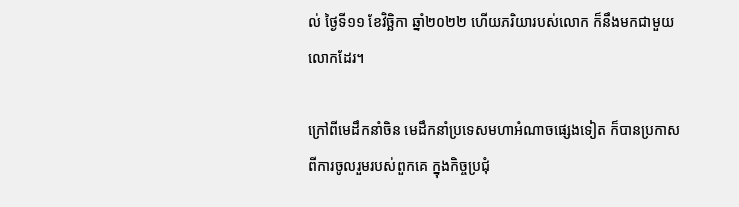ល់ ថ្ងៃទី១១ ខែវិច្ឆិកា ឆ្នាំ២០២២ ហើយភរិយារបស់លោក ក៏នឹងមកជាមួយលោកដែរ។

ក្រៅពីមេដឹកនាំចិន មេដឹកនាំប្រទេសមហាអំណាចផ្សេងទៀត ក៏បានប្រកាសពីការចូលរួមរបស់ពួកគេ ក្នុងកិច្ចប្រជុំ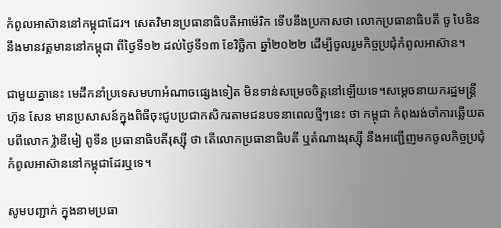កំពូលអាស៊ាននៅកម្ពុជាដែរ។ សេតវិមានប្រធានាធិបតីអាម៉េរិក ទើបនឹងប្រកាសថា លោកប្រធានាធិបតី ចូ បៃឌិន នឹងមានវត្តមាននៅកម្ពុជា ពីថ្ងៃទី១២ ដល់ថ្ងៃទី១៣ ខែវិច្ឆិកា ឆ្នាំ២០២២ ដើម្បីចូលរួមកិច្ចប្រជុំកំពូលអាស៊ាន។

ជាមួយគ្នានេះ មេដឹកនាំប្រទេសមហាអំណាចផ្សេងទៀត មិនទាន់សម្រេចចិត្តនៅឡើយទេ។សម្តេចនាយករដ្ឋមន្រ្តី ហ៊ុន សែន មានប្រសាសន៍ក្នុងពិធីចុះជូបប្រជាកសិករតាមជនបទនាពេលថ្មីៗនេះ ថា កម្ពុជា កំពុងរង់ចាំការឆ្លើយតបពីលោក វ៉្លាឌីមៀ ពូទីន ប្រធានាធិបតីរុស្ស៊ី ថា តើលោកប្រធានាធិបតី ឬតំណាងរុស្ស៊ី នឹងអញ្ជើញមកចូលកិច្ចប្រជុំកំពូលអាស៊ាននៅកម្ពុជាដែរឬទេ។

សូមបញ្ជាក់ ក្នុងនាមប្រធា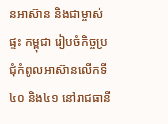នអាស៊ាន និងជាម្ចាស់ផ្ទះ កម្ពុជា រៀបចំកិច្ចប្រជុំកំពូលអាស៊ានលើកទី៤០ និង៤១ នៅរាជធានី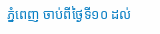ភ្នំពេញ ចាប់ពីថ្ងៃទី១០ ដល់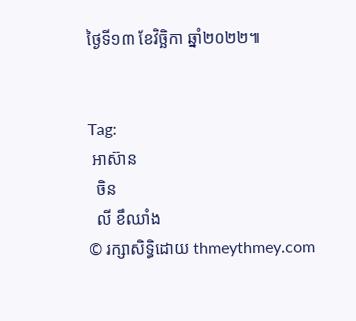ថ្ងៃទី១៣ ខែវិច្ឆិកា ឆ្នាំ២០២២៕


Tag:
 អាស៊ាន
  ចិន
  លី ខឹឈាំង
© រក្សាសិទ្ធិដោយ thmeythmey.com